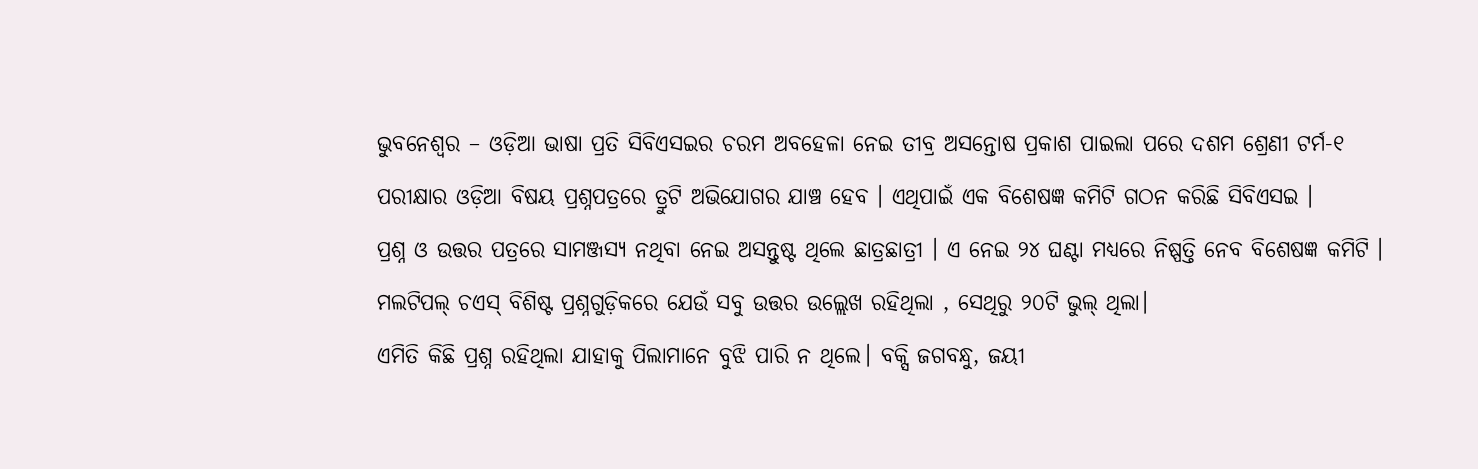ଭୁବନେଶ୍ୱର – ଓଡ଼ିଆ ଭାଷା ପ୍ରତି ସିବିଏସଇର ଚରମ ଅବହେଳା ନେଇ ତୀବ୍ର ଅସନ୍ତୋଷ ପ୍ରକାଶ ପାଇଲା ପରେ ଦଶମ ଶ୍ରେଣୀ ଟର୍ମ-୧ ପରୀକ୍ଷାର ଓଡ଼ିଆ ବିଷୟ ପ୍ରଶ୍ନପତ୍ରରେ ତ୍ରୁଟି ଅଭିଯୋଗର ଯାଞ୍ଚ ହେବ । ଏଥିପାଇଁ ଏକ ବିଶେଷଜ୍ଞ କମିଟି ଗଠନ କରିଛି ସିବିଏସଇ ।
ପ୍ରଶ୍ନ ଓ ଉତ୍ତର ପତ୍ରରେ ସାମଞ୍ଜସ୍ୟ ନଥିବା ନେଇ ଅସନ୍ତୁଷ୍ଟ ଥିଲେ ଛାତ୍ରଛାତ୍ରୀ । ଏ ନେଇ ୨୪ ଘଣ୍ଟା ମଧ୍ୟରେ ନିଷ୍ପତ୍ତି ନେବ ବିଶେଷଜ୍ଞ କମିଟି ।
ମଲଟିପଲ୍ ଚଏସ୍ ବିଶିଷ୍ଟ ପ୍ରଶ୍ନଗୁଡ଼ିକରେ ଯେଉଁ ସବୁ ଉତ୍ତର ଉଲ୍ଲେଖ ରହିଥିଲା , ସେଥିରୁ ୨୦ଟି ଭୁଲ୍ ଥିଲା।
ଏମିତି କିଛି ପ୍ରଶ୍ନ ରହିଥିଲା ଯାହାକୁ ପିଲାମାନେ ବୁଝି ପାରି ନ ଥିଲେ। ବକ୍ସି ଜଗବନ୍ଧୁ, ଜୟୀ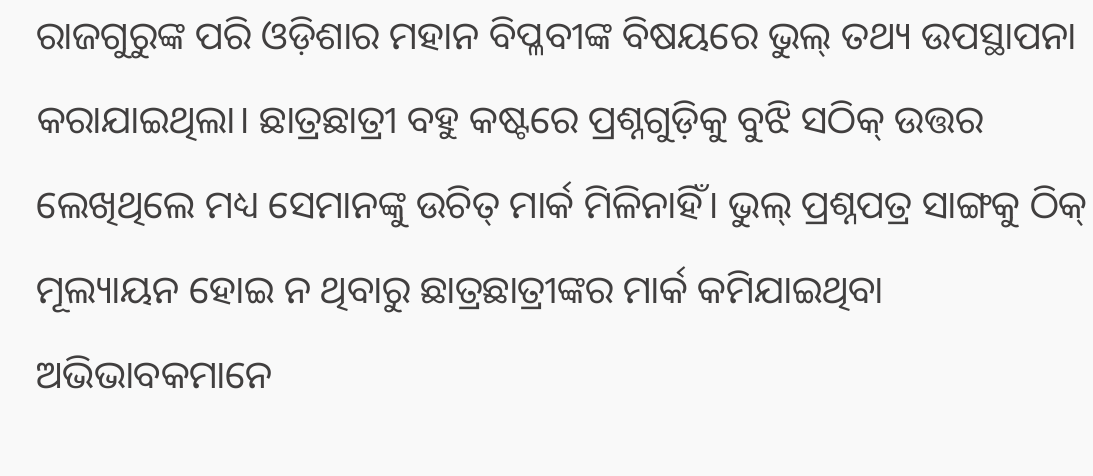ରାଜଗୁରୁଙ୍କ ପରି ଓଡ଼ିଶାର ମହାନ ବିପ୍ଳବୀଙ୍କ ବିଷୟରେ ଭୁଲ୍ ତଥ୍ୟ ଉପସ୍ଥାପନା କରାଯାଇଥିଲା। ଛାତ୍ରଛାତ୍ରୀ ବହୁ କଷ୍ଟରେ ପ୍ରଶ୍ନଗୁଡ଼ିକୁ ବୁଝି ସଠିକ୍ ଉତ୍ତର ଲେଖିଥିଲେ ମଧ୍ୟ ସେମାନଙ୍କୁ ଉଚିତ୍ ମାର୍କ ମିଳିନାହିଁ। ଭୁଲ୍ ପ୍ରଶ୍ନପତ୍ର ସାଙ୍ଗକୁ ଠିକ୍ ମୂଲ୍ୟାୟନ ହୋଇ ନ ଥିବାରୁ ଛାତ୍ରଛାତ୍ରୀଙ୍କର ମାର୍କ କମିଯାଇଥିବା ଅଭିଭାବକମାନେ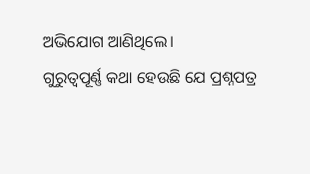ଅଭିଯୋଗ ଆଣିଥିଲେ।
ଗୁରୁତ୍ବପୂର୍ଣ୍ଣ କଥା ହେଉଛି ଯେ ପ୍ରଶ୍ନପତ୍ର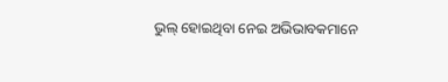ଭୁଲ୍ ହୋଇଥିବା ନେଇ ଅଭିଭାବକମାନେ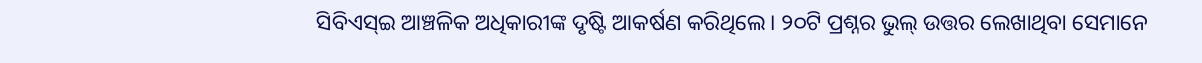ସିବିଏସ୍ଇ ଆଞ୍ଚଳିକ ଅଧିକାରୀଙ୍କ ଦୃଷ୍ଟି ଆକର୍ଷଣ କରିଥିଲେ। ୨୦ଟି ପ୍ରଶ୍ନର ଭୁଲ୍ ଉତ୍ତର ଲେଖାଥିବା ସେମାନେ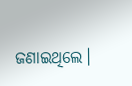ଜଣାଇଥିଲେ।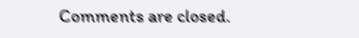Comments are closed.